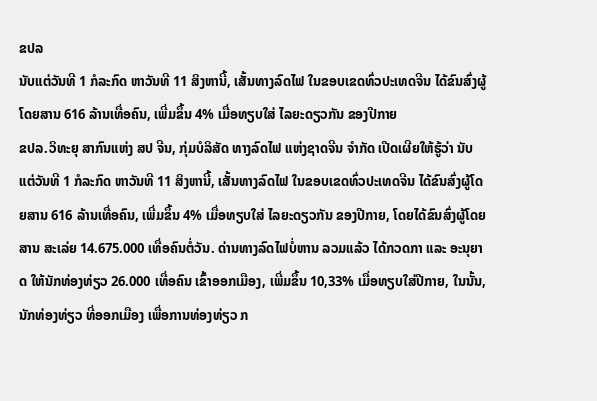ຂປລ
ນັບແຕ່ວັນທີ 1 ກໍລະກົດ ຫາວັນທີ 11 ສິງຫານີ້, ເສັ້ນທາງລົດໄຟ ໃນຂອບເຂດທົ່ວປະເທດຈີນ ໄດ້ຂົນສົ່ງຜູ້ໂດຍສານ 616 ລ້ານເທື່ອຄົນ, ເພີ່ມຂຶ້ນ 4% ເມື່ອທຽບໃສ່ ໄລຍະດຽວກັນ ຂອງປີກາຍ
ຂປລ.ວິທະຍຸ ສາກົນແຫ່ງ ສປ ຈີນ, ກຸ່ມບໍລິສັດ ທາງລົດໄຟ ແຫ່ງຊາດຈີນ ຈຳກັດ ເປີດເຜີຍໃຫ້ຮູ້ວ່າ ນັບແຕ່ວັນທີ 1 ກໍລະກົດ ຫາວັນທີ 11 ສິງຫານີ້, ເສັ້ນທາງລົດໄຟ ໃນຂອບເຂດທົ່ວປະເທດຈີນ ໄດ້ຂົນສົ່ງຜູ້ໂດຍສານ 616 ລ້ານເທື່ອຄົນ, ເພີ່ມຂຶ້ນ 4% ເມື່ອທຽບໃສ່ ໄລຍະດຽວກັນ ຂອງປີກາຍ, ໂດຍໄດ້ຂົນສົ່ງຜູ້ໂດຍສານ ສະເລ່ຍ 14.675.000 ເທື່ອຄົນຕໍ່ວັນ. ດ່ານທາງລົດໄຟບໍ່ຫານ ລວມແລ້ວ ໄດ້ກວດກາ ແລະ ອະນຸຍາດ ໃຫ້ນັກທ່ອງທ່ຽວ 26.000 ເທື່ອຄົນ ເຂົ້າອອກເມືອງ, ເພີ່ມຂຶ້ນ 10,33% ເມື່ອທຽບໃສ່ປີກາຍ, ໃນນັ້ນ, ນັກທ່ອງທ່ຽວ ທີ່ອອກເມືອງ ເພື່ອການທ່ອງທ່ຽວ ກ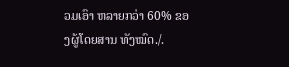ວມເອົາ ຫລາຍກວ່າ 60% ຂອງຜູ້ໂດຍສານ ທັງໝົດ./.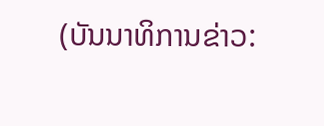(ບັນນາທິການຂ່າວ: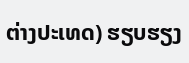ຕ່າງປະເທດ) ຮຽບຮຽງ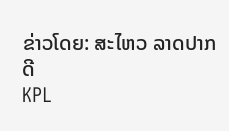ຂ່າວໂດຍ: ສະໄຫວ ລາດປາກດີ
KPL